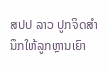ສປປ ລາວ ປູກຈິດສຳນຶກໃຫ້ລູກຫຼານເຍົາ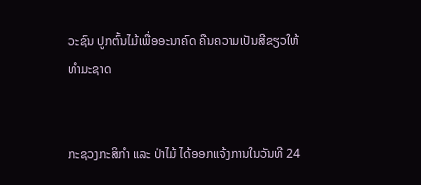ວະຊົນ ປູກຕົ້ນໄມ້ເພື່ອອະນາຄົດ ຄືນຄວາມເປັນສີຂຽວໃຫ້ທຳມະຊາດ


ກະຊວງກະສິກຳ ແລະ ປ່າໄມ້ ໄດ້ອອກແຈ້ງການໃນວັນທີ 24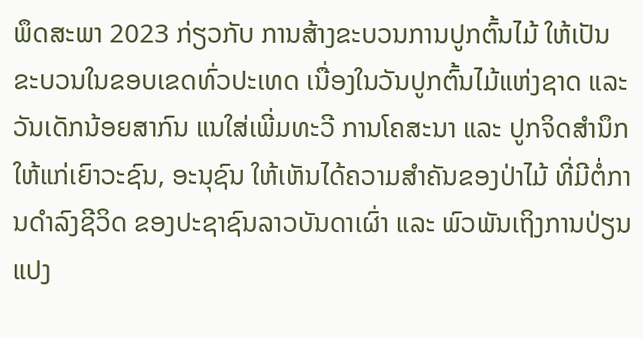ພຶດສະພາ 2023 ກ່ຽວກັບ ການສ້າງຂະບວນການປູກຕົ້ນໄມ້ ໃຫ້ເປັນຂະບວນໃນຂອບເຂດທົ່ວປະເທດ ເນື່ອງໃນວັນປູກຕົ້ນໄມ້ແຫ່ງຊາດ ແລະ ວັນເດັກນ້ອຍສາກົນ ແນໃສ່ເພີ່ມທະວີ ການໂຄສະນາ ແລະ ປູກຈິດສຳນຶກ ໃຫ້ແກ່ເຍົາວະຊົນ, ອະນຸຊົນ ໃຫ້ເຫັນໄດ້ຄວາມສຳຄັນຂອງປ່າໄມ້ ທີ່ມີຕໍ່ການດຳລົງຊີວິດ ຂອງປະຊາຊົນລາວບັນດາເຜົ່າ ແລະ ພົວພັນເຖິງການປ່ຽນແປງ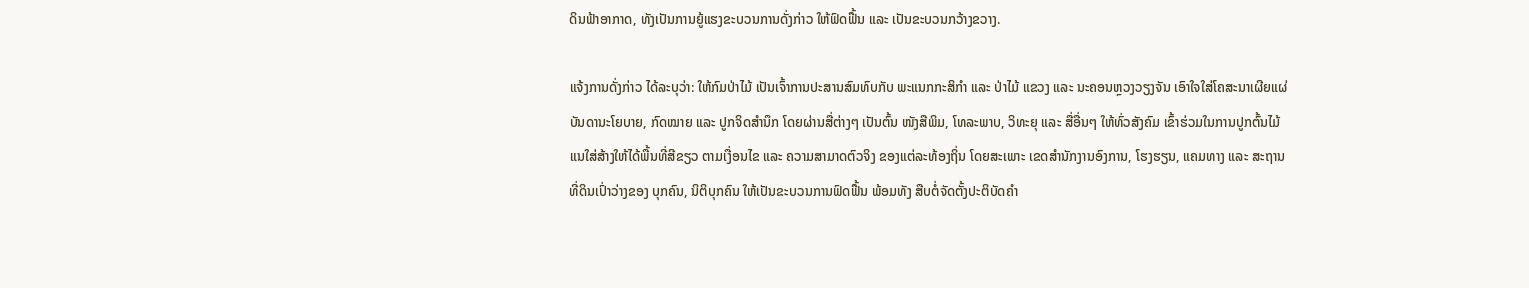ດິນຟ້າອາກາດ, ທັງເປັນການຍູ້ແຮງຂະບວນການດັ່ງກ່າວ ໃຫ້ຟົດຟື້ນ ແລະ ເປັນຂະບວນກວ້າງຂວາງ.

ແຈ້ງການດັ່ງກ່າວ ໄດ້ລະບຸວ່າ: ໃຫ້ກົມປ່າໄມ້ ເປັນເຈົ້າການປະສານສົມທົບກັບ ພະແນກກະສິກຳ ແລະ ປ່າໄມ້ ແຂວງ ແລະ ນະຄອນຫຼວງວຽງຈັນ ເອົາໃຈໃສ່ໂຄສະນາເຜີຍແຜ່ ບັນດານະໂຍບາຍ, ກົດໝາຍ ແລະ ປູກຈິດສຳນຶກ ໂດຍຜ່ານສື່ຕ່າງໆ ເປັນຕົ້ນ ໜັງສືພິມ, ໂທລະພາບ, ວິທະຍຸ ແລະ ສື່ອື່ນໆ ໃຫ້ທົ່ວສັງຄົມ ເຂົ້າຮ່ວມໃນການປູກຕົ້ນໄມ້ ແນໃສ່ສ້າງໃຫ້ໄດ້ພື້ນທີ່ສີຂຽວ ຕາມເງື່ອນໄຂ ແລະ ຄວາມສາມາດຕົວຈິງ ຂອງແຕ່ລະທ້ອງຖິ່ນ ໂດຍສະເພາະ ເຂດສໍານັກງານອົງການ, ໂຮງຮຽນ, ແຄມທາງ ແລະ ສະຖານທີ່ດິນເປົ່າວ່າງຂອງ ບຸກຄົນ, ນິຕິບຸກຄົນ ໃຫ້ເປັນຂະບວນການຟົດຟື້ນ ພ້ອມທັງ ສືບຕໍ່ຈັດຕັ້ງປະຕິບັດຄຳ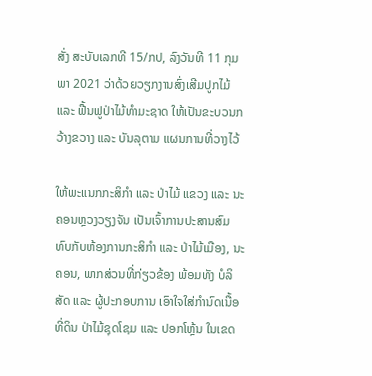ສັ່ງ ສະບັບເລກທີ 15/ກປ, ລົງວັນທີ 11 ກຸມພາ 2021 ວ່າດ້ວຍວຽກງານສົ່ງເສີມປູກໄມ້ ແລະ ຟື້ນຟູປ່າໄມ້ທຳມະຊາດ ໃຫ້ເປັນຂະບວນກວ້າງຂວາງ ແລະ ບັນລຸຕາມ ແຜນການທີ່ວາງໄວ້

ໃຫ້ພະແນກກະສິກຳ ແລະ ປ່າໄມ້ ແຂວງ ແລະ ນະຄອນຫຼວງວຽງຈັນ ເປັນເຈົ້າການປະສານສົມທົບກັບຫ້ອງການກະສິກຳ ແລະ ປ່າໄມ້ເມືອງ, ນະຄອນ, ພາກສ່ວນທີ່ກ່ຽວຂ້ອງ ພ້ອມທັງ ບໍລິສັດ ແລະ ຜູ້ປະກອບການ ເອົາໃຈໃສ່ກຳນົດເນື້ອທີ່ດິນ ປ່າໄມ້ຊຸດໂຊມ ແລະ ປອກໂຫຼ້ນ ໃນເຂດ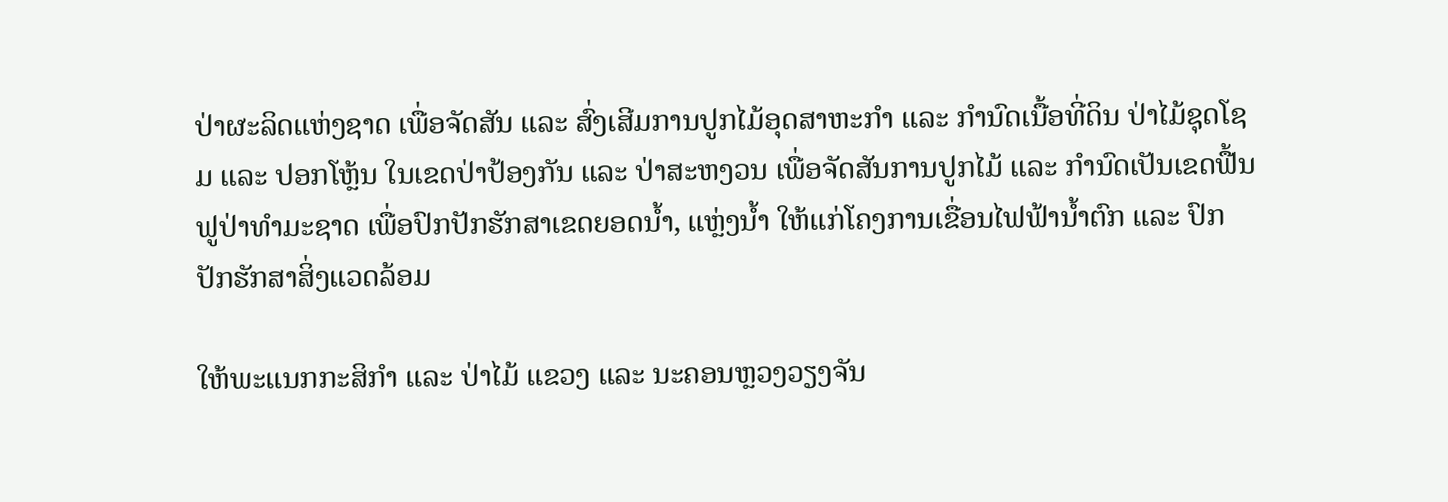ປ່າຜະລິດແຫ່ງຊາດ ເພື່ອຈັດສັນ ແລະ ສົ່ງເສີມການປູກໄມ້ອຸດສາຫະກໍາ ແລະ ກໍານົດເນື້ອທີ່ດິນ ປ່າໄມ້ຊຸດໂຊມ ແລະ ປອກໂຫຼ້ນ ໃນເຂດປ່າປ້ອງກັນ ແລະ ປ່າສະຫງວນ ເພື່ອຈັດສັນການປູກໄມ້ ແລະ ກຳນົດເປັນເຂດຟື້ນຟູປ່າທຳມະຊາດ ເພື່ອປົກປັກຮັກສາເຂດຍອດນໍ້າ, ແຫຼ່ງນໍ້າ ໃຫ້ແກ່ໂຄງການເຂື່ອນໄຟຟ້ານໍ້າຕົກ ແລະ ປົກປັກຮັກສາສິ່ງແວດລ້ອມ

ໃຫ້ພະແນກກະສິກຳ ແລະ ປ່າໄມ້ ແຂວງ ແລະ ນະຄອນຫຼວງວຽງຈັນ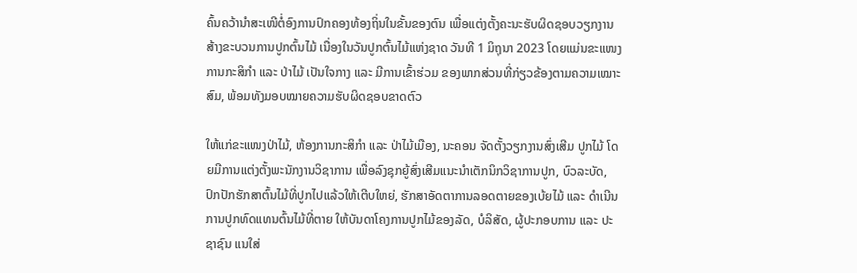ຄົ້ນຄວ້ານໍາສະເໜີຕໍ່ອົງການປົກຄອງທ້ອງຖິ່ນໃນຂັ້ນຂອງຕົນ ເພື່ອແຕ່ງຕັ້ງຄະນະຮັບຜິດຊອບວຽກງານ ສ້າງຂະບວນການປູກຕົ້ນໄມ້ ເນື່ອງໃນວັນປູກຕົ້ນໄມ້ແຫ່ງຊາດ ວັນທີ 1 ມິຖຸນາ 2023 ໂດຍແມ່ນຂະແໜງການກະສິກຳ ແລະ ປ່າໄມ້ ເປັນໃຈກາງ ແລະ ມີການເຂົ້າຮ່ວມ ຂອງພາກສ່ວນທີ່ກ່ຽວຂ້ອງຕາມຄວາມເໝາະສົມ, ພ້ອມທັງມອບໝາຍຄວາມຮັບຜິດຊອບຂາດຕົວ

ໃຫ້ແກ່ຂະແໜງປ່າໄມ້, ຫ້ອງການກະສິກຳ ແລະ ປ່າໄມ້ເມືອງ, ນະຄອນ ຈັດຕັ້ງວຽກງານສົ່ງເສີມ ປູກໄມ້ ໂດຍມີການແຕ່ງຕັ້ງພະນັກງານວິຊາການ ເພື່ອລົງຊຸກຍູ້ສົ່ງເສີມແນະນໍາເຕັກນິກວິຊາການປູກ, ບົວລະບັດ, ປົກປັກຮັກສາຕົ້ນໄມ້ທີ່ປູກໄປແລ້ວໃຫ້ເຕີບໃຫຍ່, ຮັກສາອັດຕາການລອດຕາຍຂອງເບ້ຍໄມ້ ແລະ ດຳເນີນການປູກທົດແທນຕົ້ນໄມ້ທີ່ຕາຍ ໃຫ້ບັນດາໂຄງການປູກໄມ້ຂອງລັດ, ບໍລິສັດ, ຜູ້ປະກອບການ ແລະ ປະຊາຊົນ ແນໃສ່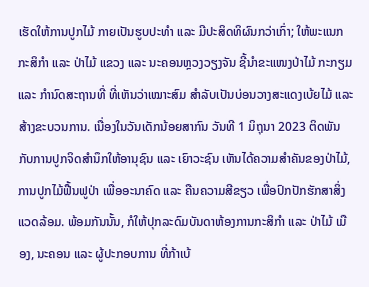ເຮັດໃຫ້ການປູກໄມ້ ກາຍເປັນຮູບປະທຳ ແລະ ມີປະສິດທິຜົນກວ່າເກົ່າ; ໃຫ້ພະແນກກະສິກຳ ແລະ ປ່າໄມ້ ແຂວງ ແລະ ນະຄອນຫຼວງວຽງຈັນ ຊີ້ນຳຂະແໜງປ່າໄມ້ ກະກຽມ ແລະ ກຳນົດສະຖານທີ່ ທີ່ເຫັນວ່າເໝາະສົມ ສໍາລັບເປັນບ່ອນວາງສະແດງເບ້ຍໄມ້ ແລະ ສ້າງຂະບວນການ. ເນື່ອງໃນວັນເດັກນ້ອຍສາກົນ ວັນທີ 1 ມິຖຸນາ 2023 ຕິດພັນກັບການປູກຈິດສຳນຶກໃຫ້ອານຸຊົນ ແລະ ເຍົາວະຊົນ ເຫັນໄດ້ຄວາມສຳຄັນຂອງປ່າໄມ້, ການປູກໄມ້ຟື້ນຟູປ່າ ເພື່ອອະນາຄົດ ແລະ ຄືນຄວາມສີຂຽວ ເພື່ອປົກປັກຮັກສາສິ່ງແວດລ້ອມ. ພ້ອມກັນນັ້ນ, ກໍໃຫ້ປຸກລະດົມບັນດາຫ້ອງການກະສິກຳ ແລະ ປ່າໄມ້ ເມືອງ, ນະຄອນ ແລະ ຜູ້ປະກອບການ ທີ່ກ້າເບ້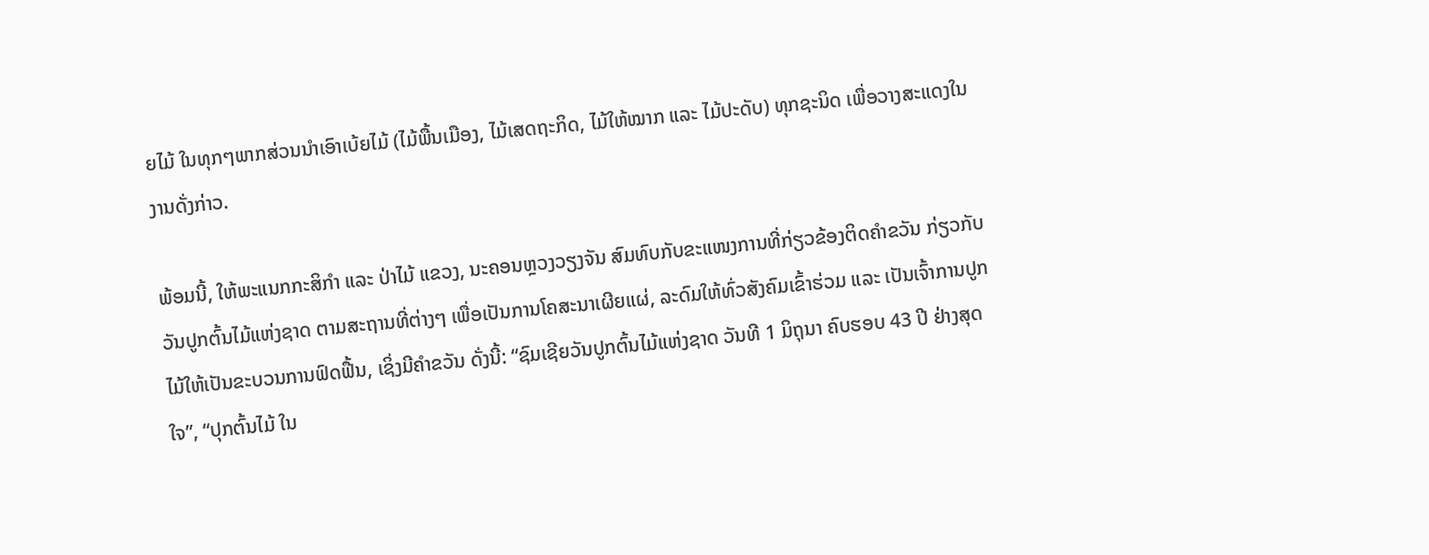ຍໄມ້ ໃນທຸກໆພາກສ່ວນນໍາເອົາເບ້ຍໄມ້ (ໄມ້ພື້ນເມືອງ, ໄມ້ເສດຖະກິດ, ໄມ້ໃຫ້ໝາກ ແລະ ໄມ້ປະດັບ) ທຸກຊະນິດ ເພື່ອວາງສະແດງໃນງານດັ່ງກ່າວ.

ພ້ອມນີ້, ໃຫ້ພະແນກກະສິກຳ ແລະ ປ່າໄມ້ ແຂວງ, ນະຄອນຫຼວງວຽງຈັນ ສົມທົບກັບຂະແໜງການທີ່ກ່ຽວຂ້ອງຕິດຄໍາຂວັນ ກ່ຽວກັບວັນປູກຕົ້ນໄມ້ແຫ່ງຊາດ ຕາມສະຖານທີ່ຕ່າງໆ ເພື່ອເປັນການໂຄສະນາເຜີຍແຜ່, ລະດົມໃຫ້ທົ່ວສັງຄົມເຂົ້າຮ່ວມ ແລະ ເປັນເຈົ້າການປູກໄມ້ໃຫ້ເປັນຂະບວນການຟົດຟື້ນ, ເຊິ່ງມີຄໍາຂວັນ ດັ່ງນີ້: “ຊົມເຊີຍວັນປູກຕົ້ນໄມ້ແຫ່ງຊາດ ວັນທີ 1 ມິຖຸນາ ຄົບຮອບ 43 ປີ ຢ່າງສຸດໃຈ”, “ປຸກຕົ້ນໄມ້ ໃນ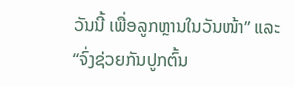ວັນນີ້ ເພື່ອລູກຫຼານໃນວັນໜ້າ” ແລະ “ຈົ່ງຊ່ວຍກັນປູກຕົ້ນ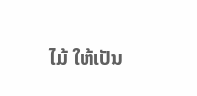ໄມ້ ໃຫ້ເປັນ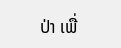ປ່າ ເພື່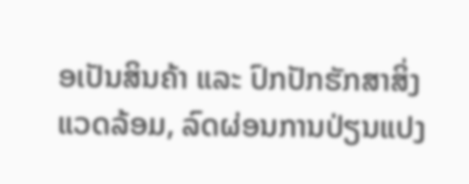ອເປັນສິນຄ້າ ແລະ ປົກປັກຮັກສາສິ່ງແວດລ້ອມ, ລົດຜ່ອນການປ່ຽນແປງ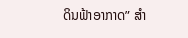ດິນຟ້າອາກາດ” ສໍາ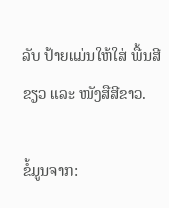ລັບ ປ້າຍແມ່ນໃຫ້ໃສ່ ພື້ນສີຂຽວ ແລະ ໜັງສືສີຂາວ.

ຂໍ້ມູນຈາກ: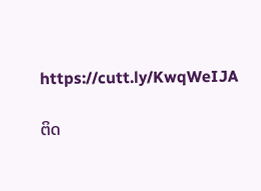https://cutt.ly/KwqWeIJA

ຕິດ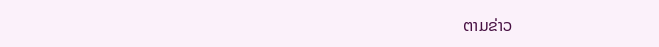ຕາມຂ່າວ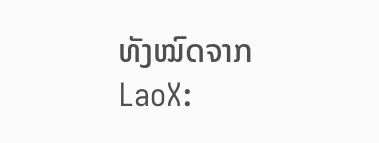ທັງໝົດຈາກ LaoX: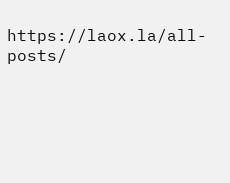https://laox.la/all-posts/